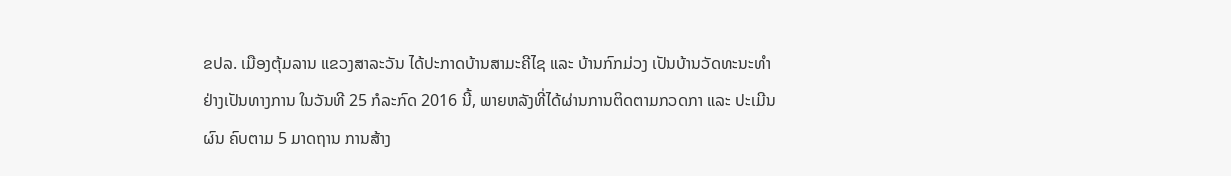ຂປລ. ເມືອງຕຸ້ມລານ ແຂວງສາລະວັນ ໄດ້ປະກາດບ້ານສາມະຄີໄຊ ແລະ ບ້ານກົກມ່ວງ ເປັນບ້ານວັດທະນະທຳ ຢ່າງເປັນທາງການ ໃນວັນທີ 25 ກໍລະກົດ 2016 ນີ້, ພາຍຫລັງທີ່ໄດ້ຜ່ານການຕິດຕາມກວດກາ ແລະ ປະເມີນຜົນ ຄົບຕາມ 5 ມາດຖານ ການສ້າງ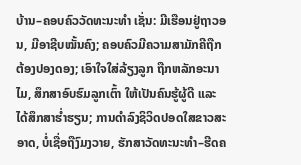ບ້ານ–ຄອບຄົວວັດທະນະທຳ ເຊັ່ນ: ມີເຮືອນຢູ່ຖາວອນ, ມີອາຊີບໝັ້ນຄົງ; ຄອບຄົວມີຄວາມສາມັກຄີຖືກຕ້ອງປອງດອງ; ເອົາໃຈໃສ່ລ້ຽງລູກ ຖືກຫລັກອະນາໄມ, ສຶກສາອົບຮົມລູກເຕົ້າ ໃຫ້ເປັນຄົນຮູ້ຜູ້ດີ ແລະ ໄດ້ສຶກສາຮ່ຳຮຽນ; ການດຳລົງຊິວິດປອດໃສຂາວສະອາດ, ບໍ່ເຊື່ອຖືງົມງວາຍ, ຮັກສາວັດທະນະທຳ–ຮີດຄ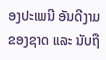ອງປະເພນີ ອັນດີງາມຂອງຊາດ ແລະ ນັບຖື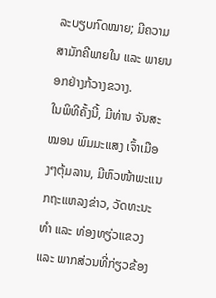ລະບຽບກົດໝາຍ; ມີຄວາມສາມັກຄີພາຍໃນ ແລະ ພາຍນອກຢ່າງກ້ວາງຂວາງ.
ໃນພິທີຄັ້ງນີ້, ມີທ່ານ ຈັນສະໝອນ ພົມມະແສງ ເຈົ້າເມືອງໆຕຸ້ມລານ, ມີຫົວໜ້າພະແນກຖະແຫລງຂ່າວ, ວັດທະນະທຳ ແລະ ທ່ອງທຽ່ວແຂວງ ແລະ ພາກສ່ວນທີ່ກ່ຽວຂ້ອງ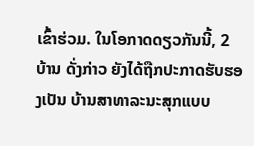ເຂົ້າຮ່ວມ. ໃນໂອກາດດຽວກັນນີ້, 2 ບ້ານ ດັ່ງກ່າວ ຍັງໄດ້ຖືກປະກາດຮັບຮອງເປັນ ບ້ານສາທາລະນະສຸກແບບ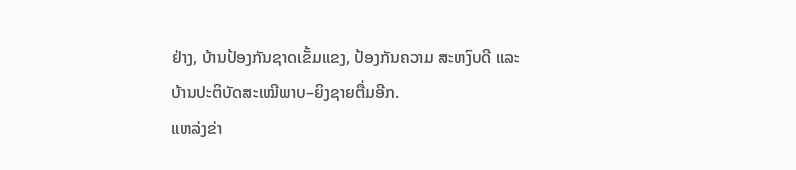ຢ່າງ, ບ້ານປ້ອງກັນຊາດເຂັ້ມແຂງ, ປ້ອງກັນຄວາມ ສະຫງົບດີ ແລະ ບ້ານປະຕິບັດສະເໝີພາບ–ຍິງຊາຍຕື່ມອີກ.
ແຫລ່ງຂ່າ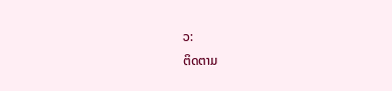ວ:
ຕິດຕາມ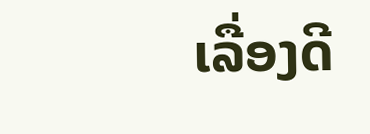ເລື່ອງດີ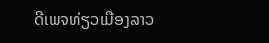ດີເພຈທ່ຽວເມືອງລາວ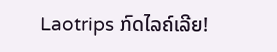Laotrips ກົດໄລຄ໌ເລີຍ!